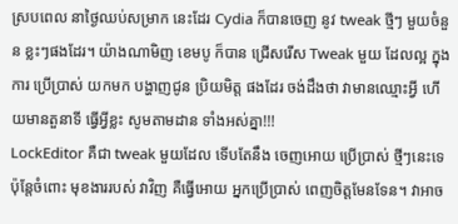ស្របពេល នាថ្ងៃឈប់សម្រាក នេះដែរ Cydia ក៏បានចេញ នូវ tweak ថ្មីៗ មួយចំនួន ខ្លះៗផងដែរ។ យ៉ាងណាមិញ ខេមបូ ក៏បាន ជ្រើសរើស Tweak មួយ ដែលល្អ ក្នុងការ ប្រើប្រាស់ យកមក បង្ហាញជូន ប្រិយមិត្ត ផងដែរ ចង់ដឹងថា វាមានឈ្មោះអ្វី ហើយមានតួនាទី ធ្វើអ្វីខ្លះ សូមតាមដាន ទាំងអស់គ្នា!!!
LockEditor គឺជា tweak មួយដែល ទើបតែនឹង ចេញអោយ ប្រើប្រាស់ ថ្មីៗនេះទេ ប៉ុន្តែចំពោះ មុខងាររបស់ វាវិញ គឺធ្វើអោយ អ្នកប្រើប្រាស់ ពេញចិត្តមែនទែន។ វាអាច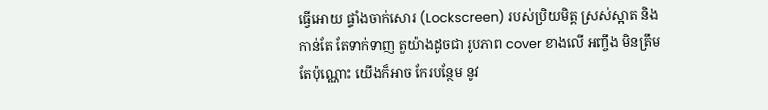ធ្វើអោយ ផ្ទាំងចាក់សោរ (Lockscreen) របស់ប្រិយមិត្ត ស្រស់ស្អាត និងកាន់តែ តែទាក់ទាញ តួយ៉ាងដូចជា រូបភាព cover ខាងលើ អញ្ចឹង មិនត្រឹមតែប៉ុណ្ណោះ យើងក៏អាច កែរបន្ថែម នូវ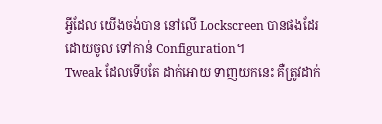អ្វីដែល យើងចង់បាន នៅលើ Lockscreen បានផងដែរ ដោយចូល ទៅកាន់ Configuration។
Tweak ដែលទើបតែ ដាក់អោយ ទាញយកនេះ គឺត្រូវដាក់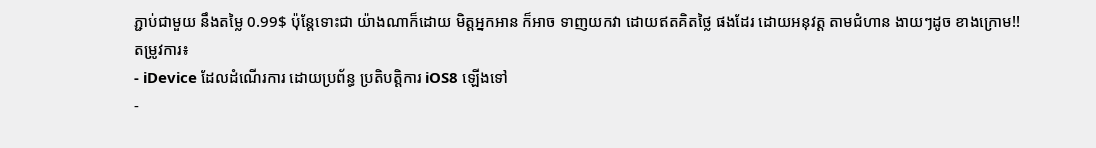ភ្ជាប់ជាមួយ នឹងតម្លៃ 0.99$ ប៉ុន្តែទោះជា យ៉ាងណាក៏ដោយ មិត្តអ្នកអាន ក៏អាច ទាញយកវា ដោយឥតគិតថ្លៃ ផងដែរ ដោយអនុវត្ត តាមជំហាន ងាយៗដូច ខាងក្រោម!!
តម្រូវការ៖
- iDevice ដែលដំណើរការ ដោយប្រព័ន្ធ ប្រតិបត្តិការ iOS8 ឡើងទៅ
-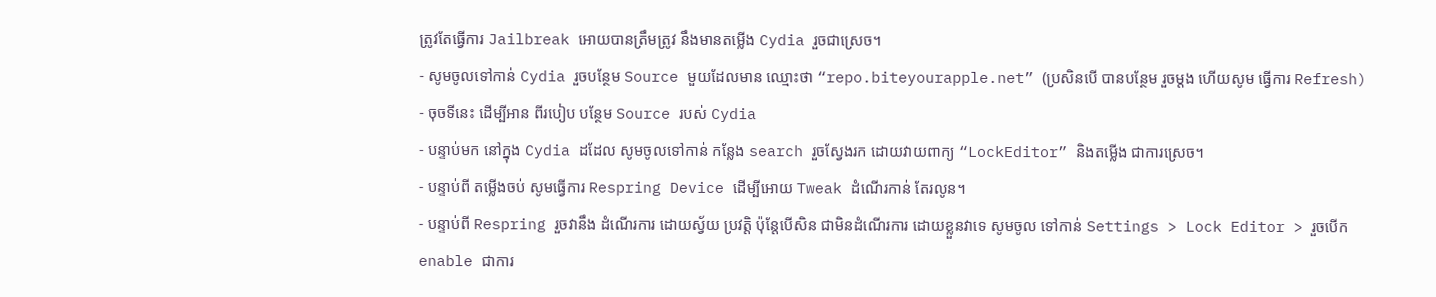ត្រូវតែធ្វើការ Jailbreak អោយបានត្រឹមត្រូវ នឹងមានតម្លើង Cydia រួចជាស្រេច។
- សូមចូលទៅកាន់ Cydia រួចបន្ថែម Source មួយដែលមាន ឈ្មោះថា “repo.biteyourapple.net” (ប្រសិនបើ បានបន្ថែម រួចម្តង ហើយសូម ធ្វើការ Refresh)
- ចុចទីនេះ ដើម្បីអាន ពីរបៀប បន្ថែម Source របស់ Cydia
- បន្ទាប់មក នៅក្នុង Cydia ដដែល សូមចូលទៅកាន់ កន្លែង search រួចស្វែងរក ដោយវាយពាក្យ “LockEditor” និងតម្លើង ជាការស្រេច។
- បន្ទាប់ពី តម្លើងចប់ សូមធ្វើការ Respring Device ដើម្បីអោយ Tweak ដំណើរកាន់ តែរលូន។
- បន្ទាប់ពី Respring រួចវានឹង ដំណើរការ ដោយស្វ័យ ប្រវត្តិ ប៉ុន្តែបើសិន ជាមិនដំណើរការ ដោយខ្លួនវាទេ សូមចូល ទៅកាន់ Settings > Lock Editor > រួចបើក enable ជាការ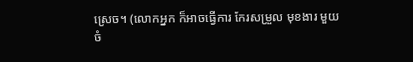ស្រេច។ (លោកអ្នក ក៏អាចធ្វើការ កែរសម្រួល មុខងារ មួយចំ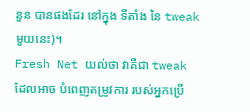នួន បានផងដែរ នៅក្នុង ទីតាំង នៃ tweak មួយនេះ)។
Fresh Net យល់ថា វាគឺជា tweak ដែលអាច បំពេញតម្រូវការ របស់អ្នកប្រើ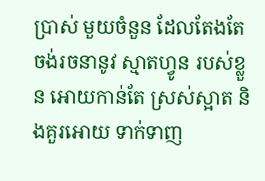ប្រាស់ មួយចំនួន ដែលតែងតែ ចង់រចនានូវ ស្មាតហ្វូន របស់ខ្លួន អោយកាន់តែ ស្រស់ស្អាត និងគួរអោយ ទាក់ទាញ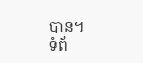បាន។
ទំព័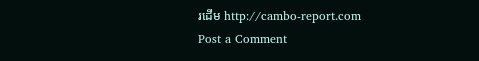រដើម http://cambo-report.com
Post a Comment